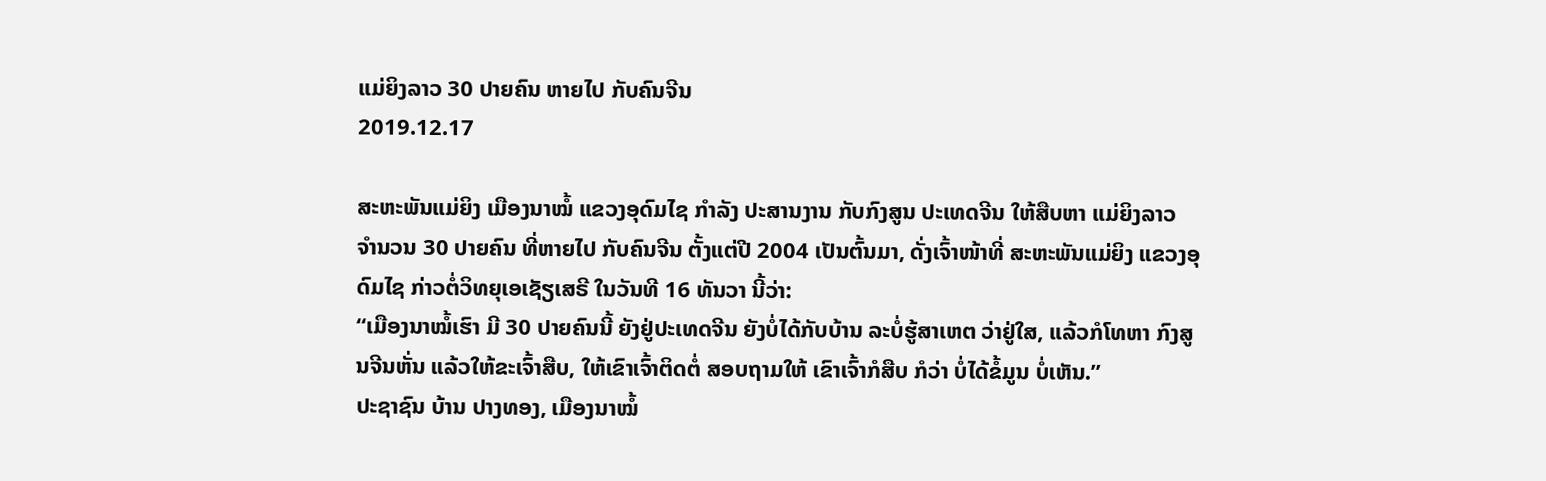ແມ່ຍິງລາວ 30 ປາຍຄົນ ຫາຍໄປ ກັບຄົນຈີນ
2019.12.17

ສະຫະພັນແມ່ຍິງ ເມືອງນາໝໍ້ ແຂວງອຸດົມໄຊ ກໍາລັງ ປະສານງານ ກັບກົງສູນ ປະເທດຈີນ ໃຫ້ສືບຫາ ແມ່ຍິງລາວ ຈໍານວນ 30 ປາຍຄົນ ທີ່ຫາຍໄປ ກັບຄົນຈີນ ຕັ້ງແຕ່ປີ 2004 ເປັນຕົ້ນມາ, ດັ່ງເຈົ້າໜ້າທີ່ ສະຫະພັນແມ່ຍິງ ແຂວງອຸດົມໄຊ ກ່າວຕໍ່ວິທຍຸເອເຊັຽເສຣີ ໃນວັນທີ 16 ທັນວາ ນີ້ວ່າ:
“ເມືອງນາໝໍ້ເຮົາ ມີ 30 ປາຍຄົນນີ້ ຍັງຢູ່ປະເທດຈີນ ຍັງບໍ່ໄດ້ກັບບ້ານ ລະບໍ່ຮູ້ສາເຫຕ ວ່າຢູ່ໃສ, ແລ້ວກໍໂທຫາ ກົງສູນຈີນຫັ່ນ ແລ້ວໃຫ້ຂະເຈົ້າສືບ, ໃຫ້ເຂົາເຈົ້າຕິດຕໍ່ ສອບຖາມໃຫ້ ເຂົາເຈົ້າກໍສືບ ກໍວ່າ ບໍ່ໄດ້ຂໍ້ມູນ ບໍ່ເຫັນ.”
ປະຊາຊົນ ບ້ານ ປາງທອງ, ເມືອງນາໝໍ້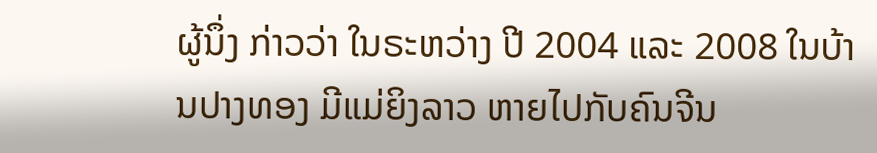ຜູ້ນຶ່ງ ກ່າວວ່າ ໃນຣະຫວ່າງ ປີ 2004 ແລະ 2008 ໃນບ້ານປາງທອງ ມີແມ່ຍິງລາວ ຫາຍໄປກັບຄົນຈີນ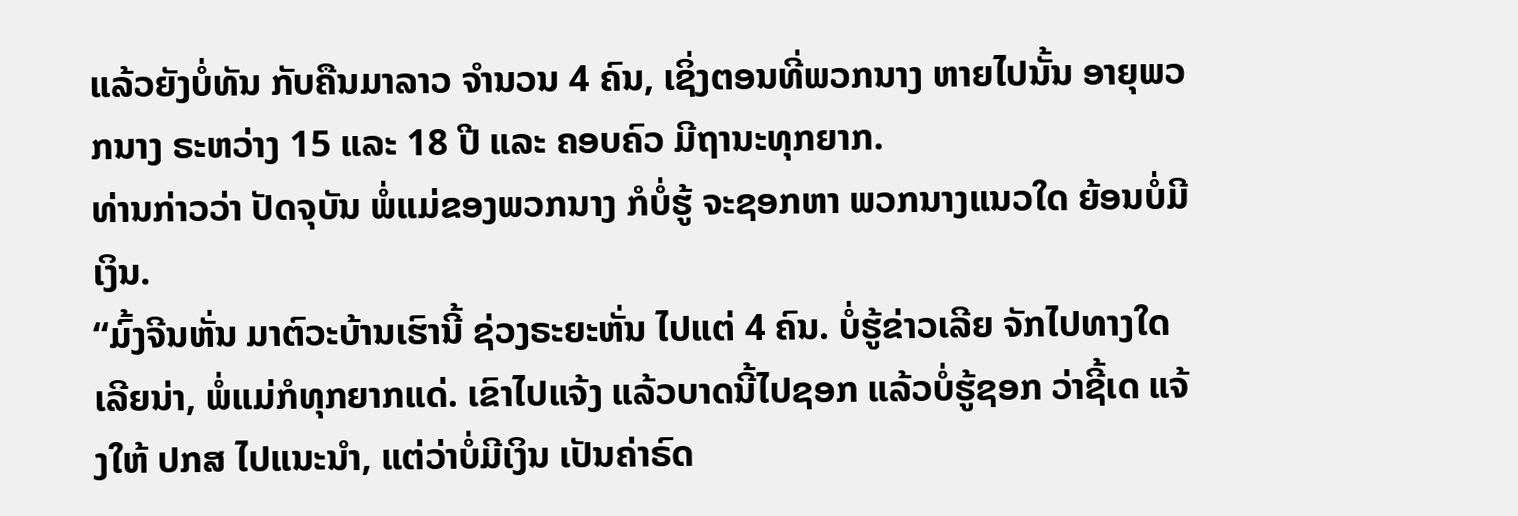ແລ້ວຍັງບໍ່ທັນ ກັບຄືນມາລາວ ຈໍານວນ 4 ຄົນ, ເຊິ່ງຕອນທີ່ພວກນາງ ຫາຍໄປນັ້ນ ອາຍຸພວກນາງ ຣະຫວ່າງ 15 ແລະ 18 ປີ ແລະ ຄອບຄົວ ມີຖານະທຸກຍາກ.
ທ່ານກ່າວວ່າ ປັດຈຸບັນ ພໍ່ແມ່ຂອງພວກນາງ ກໍບໍ່ຮູ້ ຈະຊອກຫາ ພວກນາງແນວໃດ ຍ້ອນບໍ່ມີເງິນ.
“ມົ້ງຈີນຫັ່ນ ມາຕົວະບ້ານເຮົານີ້ ຊ່ວງຣະຍະຫັ່ນ ໄປແຕ່ 4 ຄົນ. ບໍ່ຮູ້ຂ່າວເລີຍ ຈັກໄປທາງໃດເລີຍນ່າ, ພໍ່ແມ່ກໍທຸກຍາກແດ່. ເຂົາໄປແຈ້ງ ແລ້ວບາດນີ້ໄປຊອກ ແລ້ວບໍ່ຮູ້ຊອກ ວ່າຊີ້ເດ ແຈ້ງໃຫ້ ປກສ ໄປແນະນໍາ, ແຕ່ວ່າບໍ່ມີເງິນ ເປັນຄ່າຣົດ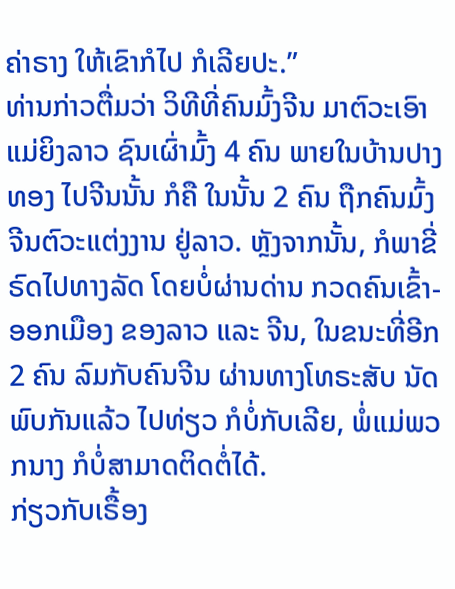ຄ່າຣາງ ໃຫ້ເຂົາກໍໄປ ກໍເລີຍປະ.”
ທ່ານກ່າວຕື່ມວ່າ ວິທີທີ່ຄົນມົ້ງຈີນ ມາຕົວະເອົາແມ່ຍິງລາວ ຊົນເຜົ່າມົ້ງ 4 ຄົນ ພາຍໃນບ້ານປາງທອງ ໄປຈີນນັ້ນ ກໍຄື ໃນນັ້ນ 2 ຄົນ ຖືກຄົນມົ້ງຈີນຕົວະແຕ່ງງານ ຢູ່ລາວ. ຫຼັງຈາກນັ້ນ, ກໍພາຂີ່ຣົດໄປທາງລັດ ໂດຍບໍ່ຜ່ານດ່ານ ກວດຄົນເຂົ້າ-ອອກເມືອງ ຂອງລາວ ແລະ ຈີນ, ໃນຂນະທີ່ອີກ 2 ຄົນ ລົມກັບຄົນຈີນ ຜ່ານທາງໂທຣະສັບ ນັດພົບກັນແລ້ວ ໄປທ່ຽວ ກໍບໍ່ກັບເລີຍ, ພໍ່ແມ່ພວກນາງ ກໍບໍ່ສາມາດຕິດຕໍ່ໄດ້.
ກ່ຽວກັບເຣື້ອງ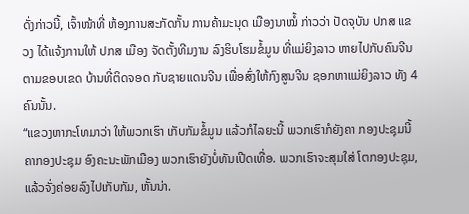ດັ່ງກ່າວນີ້, ເຈົ້າໜ້າທີ່ ຫ້ອງການສະກັດກັ້ນ ການຄ້າມະນຸດ ເມືອງນາໝໍ້ ກ່າວວ່າ ປັດຈຸບັນ ປກສ ແຂວງ ໄດ້ແຈ້ງການໃຫ້ ປກສ ເມືອງ ຈັດຕັ້ງທີມງານ ລົງຮິບໂຮມຂໍ້ມູນ ທີ່ແມ່ຍິງລາວ ຫາຍໄປກັບຄົນຈີນ ຕາມຂອບເຂດ ບ້ານທີ່ຕິດຈອດ ກັບຊາຍແດນຈີນ ເພື່ອສົ່ງໃຫ້ກົງສູນຈີນ ຊອກຫາແມ່ຍິງລາວ ທັງ 4 ຄົນນັ້ນ.
“ແຂວງຫາກະໂທມາວ່າ ໃຫ້ພວກເຮົາ ເກັບກັມຂໍ້ມູນ ແລ້ວກໍໄລຍະນີ້ ພວກເຮົາກໍຍັງຄາ ກອງປະຊຸມນີ້ ຄາກອງປະຊຸມ ອົງຄະນະພັກເມືອງ ພວກເຮົາຍັງບໍ່ທັນເປີດເທື່ອ. ພວກເຮົາຈະສຸມໃສ່ ໂຕກອງປະຊຸມ, ແລ້ວຈັ່ງຄ່ອຍລົງໄປເກັບກັມ, ຫັ້ນນ່າ.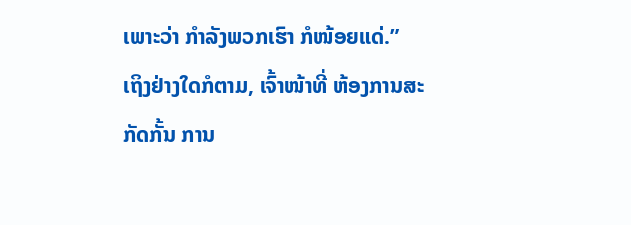ເພາະວ່າ ກໍາລັງພວກເຮົາ ກໍໜ້ອຍແດ່.”
ເຖິງຢ່າງໃດກໍຕາມ, ເຈົ້າໜ້າທີ່ ຫ້ອງການສະກັດກັ້ນ ການ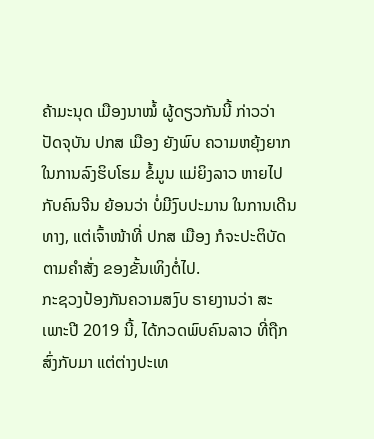ຄ້າມະນຸດ ເມືອງນາໝໍ້ ຜູ້ດຽວກັນນີ້ ກ່າວວ່າ ປັດຈຸບັນ ປກສ ເມືອງ ຍັງພົບ ຄວາມຫຍຸ້ງຍາກ ໃນການລົງຮິບໂຮມ ຂໍ້ມູນ ແມ່ຍິງລາວ ຫາຍໄປກັບຄົນຈີນ ຍ້ອນວ່າ ບໍ່ມີງົບປະມານ ໃນການເດີນທາງ, ແຕ່ເຈົ້າໜ້າທີ່ ປກສ ເມືອງ ກໍຈະປະຕິບັດ ຕາມຄຳສັ່ງ ຂອງຂັ້ນເທິງຕໍ່ໄປ.
ກະຊວງປ້ອງກັນຄວາມສງົບ ຣາຍງານວ່າ ສະເພາະປີ 2019 ນີ້, ໄດ້ກວດພົບຄົນລາວ ທີ່ຖືກສົ່ງກັບມາ ແຕ່ຕ່າງປະເທ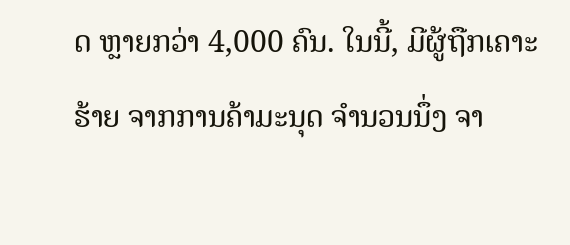ດ ຫຼາຍກວ່າ 4,000 ຄົນ. ໃນນີ້, ມີຜູ້ຖືກເຄາະຮ້າຍ ຈາກການຄ້າມະນຸດ ຈໍານວນນຶ່ງ ຈາ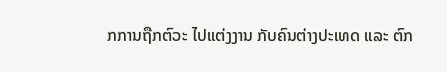ກການຖືກຕົວະ ໄປແຕ່ງງານ ກັບຄົນຕ່າງປະເທດ ແລະ ຕົກ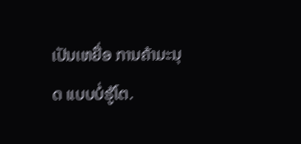ເປັນເຫຍື່ອ ການຄ້າມະນຸດ ແບບບໍ່ຮູ້ໂຕ.